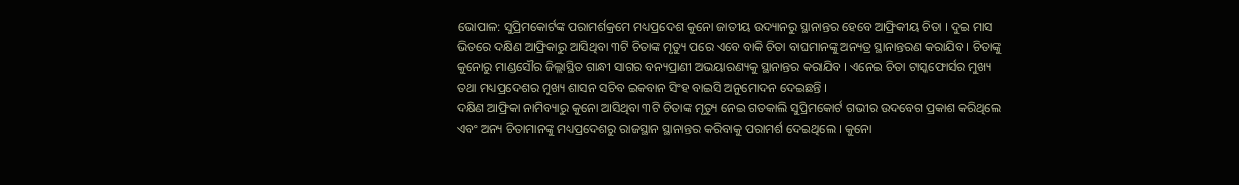ଭୋପାଳ: ସୁପ୍ରିମକୋର୍ଟଙ୍କ ପରାମର୍ଶକ୍ରମେ ମଧ୍ୟପ୍ରଦେଶ କୁନୋ ଜାତୀୟ ଉଦ୍ୟାନରୁ ସ୍ଥାନାନ୍ତର ହେବେ ଆଫ୍ରିକୀୟ ଚିତା । ଦୁଇ ମାସ ଭିତରେ ଦକ୍ଷିଣ ଆଫ୍ରିକାରୁ ଆସିଥିବା ୩ଟି ଚିତାଙ୍କ ମୃତ୍ୟୁ ପରେ ଏବେ ବାକି ଚିତା ବାଘମାନଙ୍କୁ ଅନ୍ୟତ୍ର ସ୍ଥାନାନ୍ତରଣ କରାଯିବ । ଚିତାଙ୍କୁ କୁନୋରୁ ମାଣ୍ଡସୌର ଜିଲ୍ଲାସ୍ଥିତ ଗାନ୍ଧୀ ସାଗର ବନ୍ୟପ୍ରାଣୀ ଅଭୟାରଣ୍ୟକୁ ସ୍ଥାନାନ୍ତର କରାଯିବ । ଏନେଇ ଚିତା ଟାସ୍କଫୋର୍ସର ମୁଖ୍ୟ ତଥା ମଧ୍ୟପ୍ରଦେଶର ମୁଖ୍ୟ ଶାସନ ସଚିବ ଇକବାନ ସିଂହ ବାଇସି ଅନୁମୋଦନ ଦେଇଛନ୍ତି ।
ଦକ୍ଷିଣ ଆଫ୍ରିକା ନାମିବ୍ୟାରୁ କୁନୋ ଆସିଥିବା ୩ଟି ଚିତାଙ୍କ ମୃତ୍ୟୁ ନେଇ ଗତକାଲି ସୁପ୍ରିମକୋର୍ଟ ଗଭୀର ଉଦବେଗ ପ୍ରକାଶ କରିଥିଲେ ଏବଂ ଅନ୍ୟ ଚିତାମାନଙ୍କୁ ମଧ୍ୟପ୍ରଦେଶରୁ ରାଜସ୍ଥାନ ସ୍ଥାନାନ୍ତର କରିବାକୁ ପରାମର୍ଶ ଦେଇଥିଲେ । କୁନୋ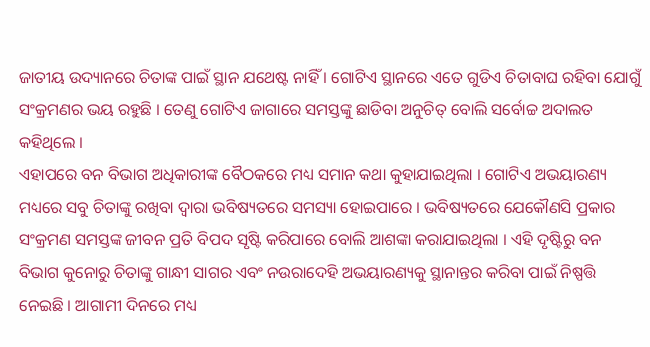ଜାତୀୟ ଉଦ୍ୟାନରେ ଚିତାଙ୍କ ପାଇଁ ସ୍ଥାନ ଯଥେଷ୍ଟ ନାହିଁ । ଗୋଟିଏ ସ୍ଥାନରେ ଏତେ ଗୁଡିଏ ଚିତାବାଘ ରହିବା ଯୋଗୁଁ ସଂକ୍ରମଣର ଭୟ ରହୁଛି । ତେଣୁ ଗୋଟିଏ ଜାଗାରେ ସମସ୍ତଙ୍କୁ ଛାଡିବା ଅନୁଚିତ୍ ବୋଲି ସର୍ବୋଚ୍ଚ ଅଦାଲତ କହିଥିଲେ ।
ଏହାପରେ ବନ ବିଭାଗ ଅଧିକାରୀଙ୍କ ବୈଠକରେ ମଧ୍ୟ ସମାନ କଥା କୁହାଯାଇଥିଲା । ଗୋଟିଏ ଅଭୟାରଣ୍ୟ ମଧ୍ୟରେ ସବୁ ଚିତାଙ୍କୁ ରଖିବା ଦ୍ବାରା ଭବିଷ୍ୟତରେ ସମସ୍ୟା ହୋଇପାରେ । ଭବିଷ୍ୟତରେ ଯେକୌଣସି ପ୍ରକାର ସଂକ୍ରମଣ ସମସ୍ତଙ୍କ ଜୀବନ ପ୍ରତି ବିପଦ ସୃଷ୍ଟି କରିପାରେ ବୋଲି ଆଶଙ୍କା କରାଯାଇଥିଲା । ଏହି ଦୃଷ୍ଟିରୁ ବନ ବିଭାଗ କୁନୋରୁ ଚିତାଙ୍କୁ ଗାନ୍ଧୀ ସାଗର ଏବଂ ନଉରାଦେହି ଅଭୟାରଣ୍ୟକୁ ସ୍ଥାନାନ୍ତର କରିବା ପାଇଁ ନିଷ୍ପତ୍ତି ନେଇଛି । ଆଗାମୀ ଦିନରେ ମଧ୍ୟ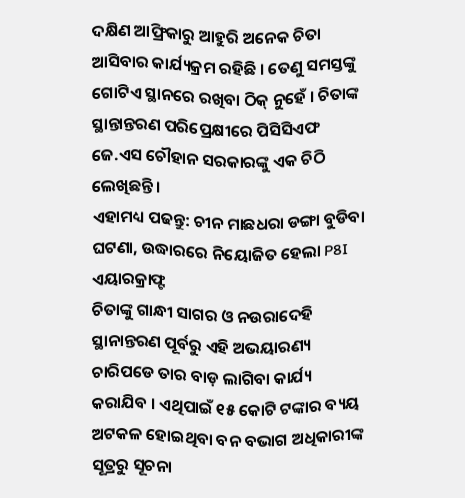ଦକ୍ଷିଣ ଆଫ୍ରିକାରୁ ଆହୁରି ଅନେକ ଚିତା ଆସିବାର କାର୍ଯ୍ୟକ୍ରମ ରହିଛି । ତେଣୁ ସମସ୍ତଙ୍କୁ ଗୋଟିଏ ସ୍ଥାନରେ ରଖିବା ଠିକ୍ ନୁହେଁ । ଚିତାଙ୍କ ସ୍ଥାନ୍ତାନ୍ତରଣ ପରିପ୍ରେକ୍ଷୀରେ ପିସିସିଏଫ ଜେ.ଏସ ଚୌହାନ ସରକାରଙ୍କୁ ଏକ ଚିଠି ଲେଖିଛନ୍ତି ।
ଏହାମଧ୍ୟ ପଢନ୍ତୁ: ଚୀନ ମାଛଧରା ଡଙ୍ଗା ବୁଡିବା ଘଟଣା, ଉଦ୍ଧାରରେ ନିୟୋଜିତ ହେଲା P8I ଏୟାରକ୍ରାଫ୍ଟ
ଚିତାଙ୍କୁ ଗାନ୍ଧୀ ସାଗର ଓ ନଉରାଦେହି ସ୍ଥାନାନ୍ତରଣ ପୂର୍ବରୁ ଏହି ଅଭୟାରଣ୍ୟ ଚାରିପଡେ ତାର ବାଡ଼ ଲାଗିବା କାର୍ଯ୍ୟ କରାଯିବ । ଏଥିପାଇଁ ୧୫ କୋଟି ଟଙ୍କାର ବ୍ୟୟ ଅଟକଳ ହୋଇଥିବା ବନ ବଭାଗ ଅଧିକାରୀଙ୍କ ସୂତ୍ରରୁ ସୂଚନା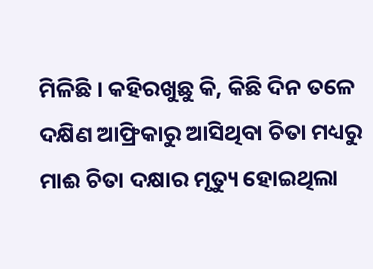ମିଳିଛି । କହିରଖୁଛୁ କି, କିଛି ଦିନ ତଳେ ଦକ୍ଷିଣ ଆଫ୍ରିକାରୁ ଆସିଥିବା ଚିତା ମଧ୍ୟରୁ ମାଈ ଚିତା ଦକ୍ଷାର ମୃତ୍ୟୁ ହୋଇଥିଲା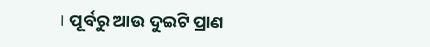। ପୂର୍ବରୁ ଆଉ ଦୁଇଟି ପ୍ରାଣ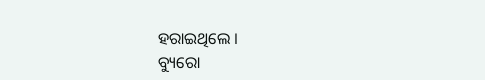ହରାଇଥିଲେ ।
ବ୍ୟୁରୋ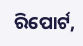ରିପୋର୍ଟ,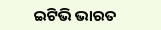ଇଟିଭି ଭାରତ